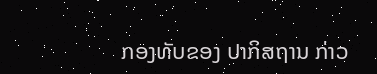ກອງທັບຂອງ ປາກິສຖານ ກ່າວ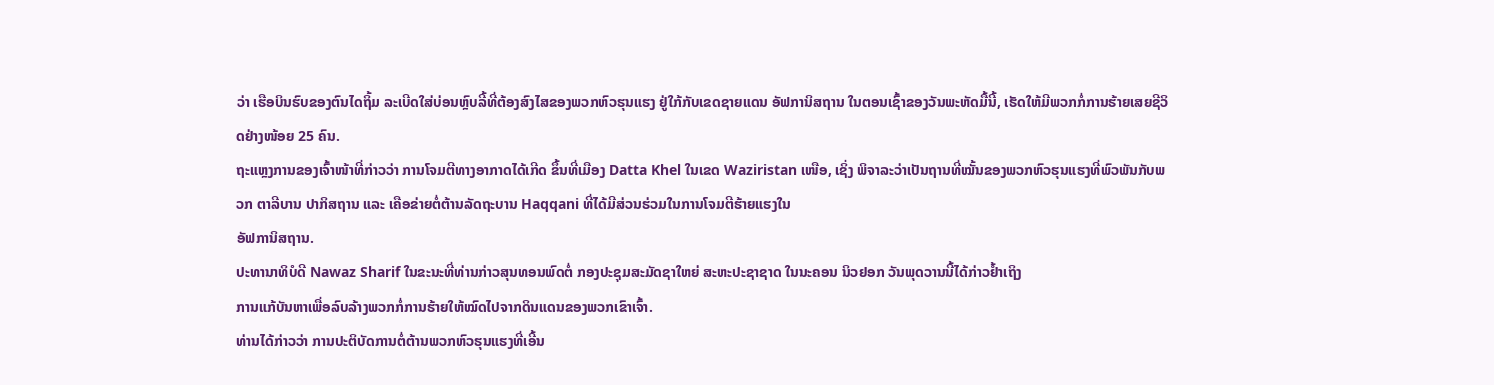ວ່າ ເຮືອບິນຮົບຂອງຕົນໄດຖິ້ມ ລະເບີດໃສ່ບ່ອນຫຼົບລີ້ທີ່ຕ້ອງສົງໄສຂອງພວກຫົວຮຸນແຮງ ຢູ່ໃກ້ກັບເຂດຊາຍແດນ ອັຟການິສຖານ ໃນຕອນເຊົ້າຂອງວັນພະຫັດມື້ນີ້, ເຮັດໃຫ້ມີພວກກໍ່ການຮ້າຍເສຍຊີວິດຢ່າງໜ້ອຍ 25 ຄົນ.
ຖະແຫຼງການຂອງເຈົ້າໜ້າທີ່ກ່າວວ່າ ການໂຈມຕີທາງອາກາດໄດ້ເກີດ ຂຶ້ນທີ່ເມືອງ Datta Khel ໃນເຂດ Waziristan ເໜືອ, ເຊິ່ງ ພິຈາລະວ່າເປັນຖານທີ່ໝັ້ນຂອງພວກຫົວຮຸນແຮງທີ່ພົວພັນກັບພວກ ຕາລີບານ ປາກິສຖານ ແລະ ເຄືອຂ່າຍຕໍ່ຕ້ານລັດຖະບານ Haqqani ທີ່ໄດ້ມີສ່ວນຮ່ວມໃນການໂຈມຕີຮ້າຍແຮງໃນ
ອັຟການິສຖານ.
ປະທານາທິບໍດີ Nawaz Sharif ໃນຂະນະທີ່ທ່ານກ່າວສຸນທອນພົດຕໍ່ ກອງປະຊຸມສະມັດຊາໃຫຍ່ ສະຫະປະຊາຊາດ ໃນນະຄອນ ນິວຢອກ ວັນພຸດວານນີ້ໄດ້ກ່າວຢ້ຳເຖິງ
ການແກ້ບັນຫາເພື່ອລົບລ້າງພວກກໍ່ການຮ້າຍໃຫ້ໝົດໄປຈາກດິນແດນຂອງພວກເຂົາເຈົ້າ.
ທ່ານໄດ້ກ່າວວ່າ ການປະຕິບັດການຕໍ່ຕ້ານພວກຫົວຮຸນແຮງທີ່ເອີ້ນ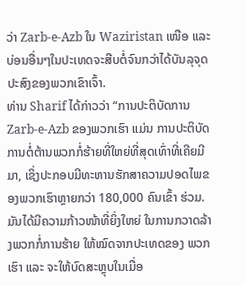ວ່າ Zarb-e-Azb ໃນ Waziristan ເໜືອ ແລະ ບ່ອນອື່ນໆໃນປະເທດຈະສືບຕໍ່ຈົນກວ່າໄດ້ບັນລຸຈຸດປະສົງຂອງພວກເຂົາເຈົ້າ.
ທ່ານ Sharif ໄດ້ກ່າວວ່າ “ການປະຕິບັດການ Zarb-e-Azb ຂອງພວກເຮົາ ແມ່ນ ການປະຕິບັດການຕໍ່ຕ້ານພວກກໍ່ຮ້າຍທີ່ໃຫຍ່ທີ່ສຸດເທົ່າທີ່ເຄີຍມີມາ, ເຊິ່ງປະກອບມີທະຫານຮັກສາຄວາມປອດໄພຂອງພວກເຮົາຫຼາຍກວ່າ 180,000 ຄົນເຂົ້າ ຮ່ວມ. ມັນໄດ້ມີຄວາມກ້າວໜ້າທີ່ຍິ່ງໃຫຍ່ ໃນການກວາດລ້າງພວກກໍ່ການຮ້າຍ ໃຫ້ໝົດຈາກປະເທດຂອງ ພວກເຮົາ ແລະ ຈະໃຫ້ບົດສະຫຼຸບໃນເມື່ອ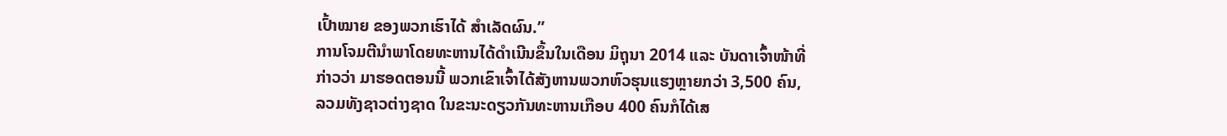ເປົ້າໝາຍ ຂອງພວກເຮົາໄດ້ ສຳເລັດຜົນ.”
ການໂຈມຕີນຳພາໂດຍທະຫານໄດ້ດຳເນີນຂຶ້ນໃນເດືອນ ມິຖຸນາ 2014 ແລະ ບັນດາເຈົ້າໜ້າທີ່ກ່າວວ່າ ມາຮອດຕອນນີ້ ພວກເຂົາເຈົ້າໄດ້ສັງຫານພວກຫົວຮຸນແຮງຫຼາຍກວ່າ 3,500 ຄົນ, ລວມທັງຊາວຕ່າງຊາດ ໃນຂະນະດຽວກັນທະຫານເກືອບ 400 ຄົນກໍໄດ້ເສ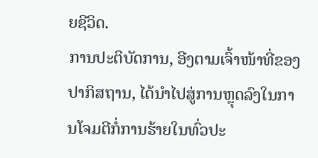ຍຊີວິດ.
ການປະຕິບັດການ, ອີງຕາມເຈົ້າໜ້າທີ່ຂອງ ປາກິສຖານ, ໄດ້ນຳໄປສູ່ການຫຼຸດລົງໃນການໂຈມຕີກໍ່ການຮ້າຍໃນທົ່ວປະ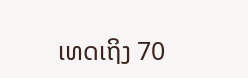ເທດເຖິງ 70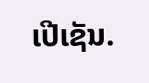ເປີເຊັນ.